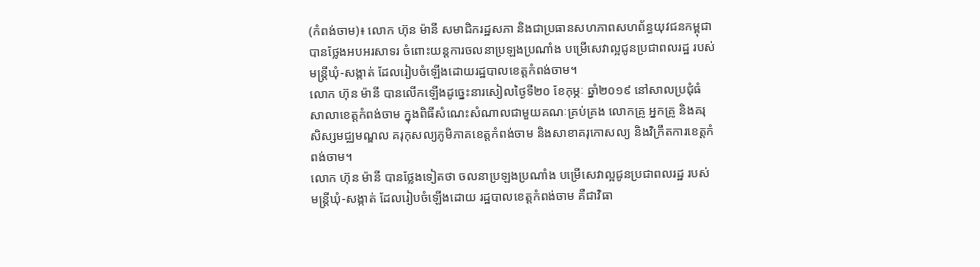(កំពង់ចាម)៖ លោក ហ៊ុន ម៉ានី សមាជិករដ្ឋសភា និងជាប្រធានសហភាពសហព័ន្ធយុវជនកម្ពុជា បានថ្លែងអបអរសាទរ ចំពោះយន្តការចលនាប្រឡងប្រណាំង បម្រើសេវាល្អជូនប្រជាពលរដ្ឋ របស់មន្ត្រីឃុំ-សង្កាត់ ដែលរៀបចំឡើងដោយរដ្ឋបាលខេត្តកំពង់ចាម។
លោក ហ៊ុន ម៉ានី បានលើកឡើងដូច្នេះនារសៀលថ្ងៃទី២០ ខែកុម្ភៈ ឆ្នាំ២០១៩ នៅសាលប្រជុំធំសាលាខេត្តកំពង់ចាម ក្នុងពិធីសំណេះសំណាលជាមួយគណៈគ្រប់គ្រង លោកគ្រូ អ្នកគ្រូ និងគរុសិស្សមជ្ឈមណ្ឌល គរុកុសល្យភូមិភាគខេត្តកំពង់ចាម និងសាខាគរុកោសល្យ និងវិក្រឹតការខេត្តកំពង់ចាម។
លោក ហ៊ុន ម៉ានី បានថ្លែងទៀតថា ចលនាប្រឡងប្រណាំង បម្រើសេវាល្អជូនប្រជាពលរដ្ឋ របស់មន្ត្រីឃុំ-សង្កាត់ ដែលរៀបចំឡើងដោយ រដ្ឋបាលខេត្តកំពង់ចាម គឺជាវិធា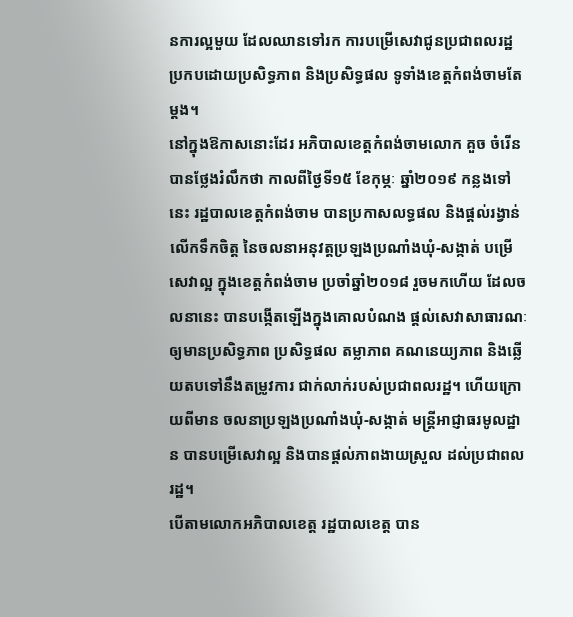នការល្អមួយ ដែលឈានទៅរក ការបម្រើសេវាជូនប្រជាពលរដ្ឋ ប្រកបដោយប្រសិទ្ធភាព និងប្រសិទ្ធផល ទូទាំងខេត្តកំពង់ចាមតែម្តង។
នៅក្នុងឱកាសនោះដែរ អភិបាលខេត្តកំពង់ចាមលោក គួច ចំរើន បានថ្លែងរំលឹកថា កាលពីថ្ងៃទី១៥ ខែកុម្ភៈ ឆ្នាំ២០១៩ កន្លងទៅនេះ រដ្ឋបាលខេត្តកំពង់ចាម បានប្រកាសលទ្ធផល និងផ្ដល់រង្វាន់លើកទឹកចិត្ត នៃចលនាអនុវត្តប្រឡងប្រណាំងឃុំ-សង្កាត់ បម្រើសេវាល្អ ក្នុងខេត្តកំពង់ចាម ប្រចាំឆ្នាំ២០១៨ រួចមកហើយ ដែលចលនានេះ បានបង្កើតឡើងក្នុងគោលបំណង ផ្ដល់សេវាសាធារណៈ ឲ្យមានប្រសិទ្ធភាព ប្រសិទ្ធផល តម្លាភាព គណនេយ្យភាព និងឆ្លើយតបទៅនឹងតម្រូវការ ជាក់លាក់របស់ប្រជាពលរដ្ឋ។ ហើយក្រោយពីមាន ចលនាប្រឡងប្រណាំងឃុំ-សង្កាត់ មន្ត្រីអាជ្ញាធរមូលដ្ឋាន បានបម្រើសេវាល្អ និងបានផ្ដល់ភាពងាយស្រួល ដល់ប្រជាពលរដ្ឋ។
បើតាមលោកអភិបាលខេត្ត រដ្ឋបាលខេត្ត បាន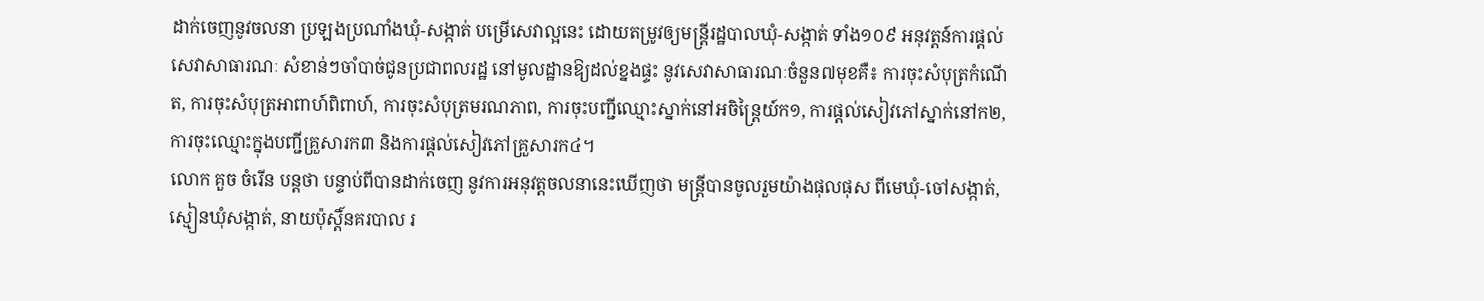ដាក់ចេញនូវចលនា ប្រឡងប្រណាំងឃុំ-សង្កាត់ បម្រើសេវាល្អនេះ ដោយតម្រូវឲ្យមន្ត្រីរដ្ឋបាលឃុំ-សង្កាត់ ទាំង១០៩ អនុវត្តន៍ការផ្ដល់សេវាសាធារណៈ សំខាន់ៗចាំបាច់ជូនប្រជាពលរដ្ឋ នៅមូលដ្ឋានឱ្យដល់ខ្នងផ្ទះ នូវសេវាសាធារណៈចំនួន៧មុខគឺ៖ ការចុះសំបុត្រកំណើត, ការចុះសំបុត្រអាពាហ៍ពិពាហ៍, ការចុះសំបុត្រមរណភាព, ការចុះបញ្ជីឈ្មោះស្នាក់នៅអចិន្ត្រៃយ៍ក១, ការផ្ដល់សៀវភៅស្នាក់នៅក២, ការចុះឈ្មោះក្នុងបញ្ជីគ្រួសារក៣ និងការផ្ដល់សៀវភៅគ្រួសារក៤។
លោក គួច ចំរើន បន្តថា បន្ទាប់ពីបានដាក់ចេញ នូវការអនុវត្តចលនានេះឃើញថា មន្ត្រីបានចូលរួមយ៉ាងផុលផុស ពីមេឃុំ-ចៅសង្កាត់, ស្មៀនឃុំសង្កាត់, នាយប៉ុស្តិ៍នគរបាល រ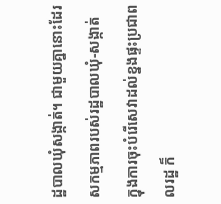ដ្ឋបាលឃុំសង្កាត់។ ជាមួយគ្នានោះដែរ សកម្មភាពរបស់រដ្ឋបាលឃុំ-សង្កាត់ ក្នុងការចុះបំរើសេវាដល់ខ្នងផ្ទះប្រជាពលរដ្ឋ ក៏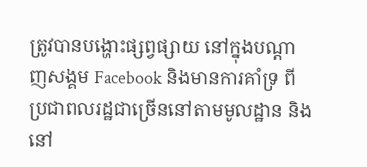ត្រូវបានបង្ហោះផ្សព្វផ្សាយ នៅក្នុងបណ្ដាញសង្គម Facebook និងមានការគាំទ្រ ពីប្រជាពលរដ្ឋជាច្រើននៅតាមមូលដ្ឋាន និងនៅ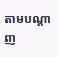តាមបណ្ដាញ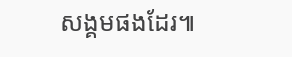សង្គមផងដែរ៕